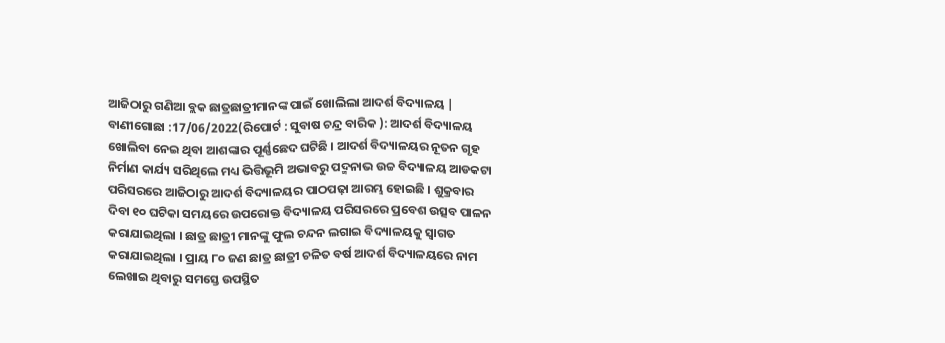ଆଜିଠାରୁ ଗଣିଆ ବ୍ଲକ ଛାତ୍ରଛାତ୍ରୀମାନଙ୍କ ପାଇଁ ଖୋଲିଲା ଆଦର୍ଶ ବିଦ୍ୟାଳୟ |
ବାଣୀଗୋଛା :17/06/2022(ରିପୋର୍ଟ : ସୁବାଷ ଚନ୍ଦ୍ର ବାରିକ ): ଆଦର୍ଶ ବିଦ୍ୟାଳୟ ଖୋଲିବା ନେଇ ଥିବା ଆଶଙ୍କାର ପୂର୍ଣ୍ଣଛେଦ ଘଟିଛି । ଆଦର୍ଶ ବିଦ୍ୟାଳୟର ନୂତନ ଗୃହ ନିର୍ମାଣ କାର୍ଯ୍ୟ ସରିଥିଲେ ମଧ୍ୟ ଭିତ୍ତିଭୂମି ଅଭାବରୁ ପଦ୍ମନାଭ ଉଚ୍ଚ ବିଦ୍ୟାଳୟ ଆଡକଟା ପରିସରରେ ଆଜିଠାରୁ ଆଦର୍ଶ ବିଦ୍ୟାଳୟର ପାଠପଢ଼ା ଆରମ୍ଭ ହୋଇଛି । ଶୁକ୍ରବାର ଦିବା ୧୦ ଘଟିକା ସମୟରେ ଉପରୋକ୍ତ ବିଦ୍ୟାଳୟ ପରିସରରେ ପ୍ରବେଶ ଉତ୍ସବ ପାଳନ କରାଯାଇଥିଲା । ଛାତ୍ର ଛାତ୍ରୀ ମାନଙ୍କୁ ଫୁଲ ଚନ୍ଦନ ଲଗାଇ ବିଦ୍ୟାଳୟକୁ ସ୍ବାଗତ କରାଯାଇଥିଲା । ପ୍ରାୟ ୮୦ ଜଣ ଛାତ୍ର ଛାତ୍ରୀ ଚଳିତ ବର୍ଷ ଆଦର୍ଶ ବିଦ୍ୟାଳୟରେ ନାମ ଲେଖାଇ ଥିବାରୁ ସମସ୍ତେ ଉପସ୍ଥିତ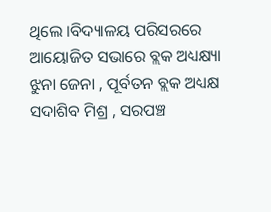ଥିଲେ ।ବିଦ୍ୟାଳୟ ପରିସରରେ ଆୟୋଜିତ ସଭାରେ ବ୍ଲକ ଅଧ୍ୟକ୍ଷ୍ୟା ଝୁନା ଜେନା , ପୂର୍ବତନ ବ୍ଲକ ଅଧ୍ୟକ୍ଷ ସଦାଶିବ ମିଶ୍ର , ସରପଞ୍ଚ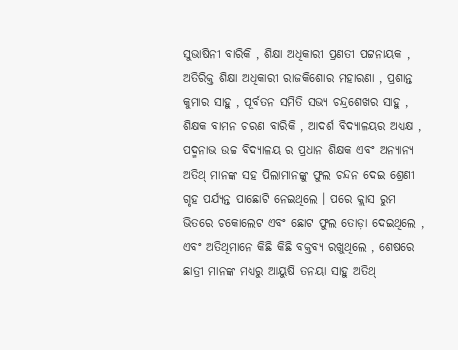ସୁଭାଷିନୀ ବାରିକି , ଶିକ୍ଷା ଅଧିକାରୀ ପ୍ରଣତୀ ପଟ୍ଟନାୟକ , ଅତିରିକ୍ତ ଶିକ୍ଷା ଅଧିକାରୀ ରାଜକିଶୋର ମହାରଣା , ପ୍ରଶାନ୍ତ କୁମାର ସାହୁ , ପୂର୍ବତନ ସମିତି ସଭ୍ୟ ଚନ୍ଦ୍ରଶେଖର ସାହୁ , ଶିକ୍ଷକ ବାମନ ଚରଣ ବାରିକି , ଆଦର୍ଶ ବିଦ୍ୟାଳୟର ଅଧ୍ୟକ୍ଷ , ପଦ୍ମନାଭ ଉଚ୍ଚ ବିଦ୍ୟାଳୟ ର ପ୍ରଧାନ ଶିକ୍ଷକ ଏବଂ ଅନ୍ୟାନ୍ୟ ଅତିଥ୍ ମାନଙ୍କ ସହ ପିଲାମାନଙ୍କୁ ଫୁଲ ଚନ୍ଦନ ଦେଇ ଶ୍ରେଣୀ ଗୃହ ପର୍ଯ୍ୟନ୍ତ ପାଛୋଟି ନେଇଥିଲେ । ପରେ କ୍ଲାସ ରୁମ ଭିତରେ ଚକୋଲେଟ ଏବଂ ଛୋଟ ଫୁଲ ତୋଡ଼ା ଦେଇଥିଲେ , ଏବଂ ଅତିଥିମାନେ କିଛି କିଛି ବକ୍ତବ୍ୟ ରଖୁଥିଲେ , ଶେଷରେ ଛାତ୍ରୀ ମାନଙ୍କ ମଧ୍ୟରୁ ଆୟୁଷି ତନୟା ସାହୁ ଅତିଥ୍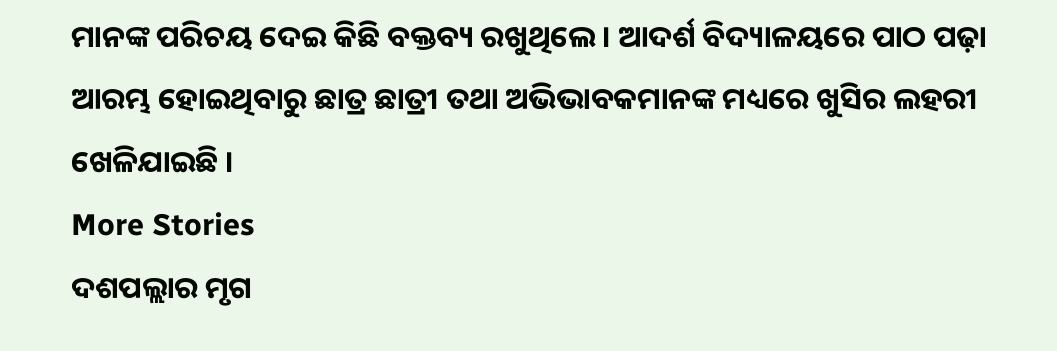ମାନଙ୍କ ପରିଚୟ ଦେଇ କିଛି ବକ୍ତବ୍ୟ ରଖୁଥିଲେ । ଆଦର୍ଶ ବିଦ୍ୟାଳୟରେ ପାଠ ପଢ଼ା ଆରମ୍ଭ ହୋଇଥିବାରୁ ଛାତ୍ର ଛାତ୍ରୀ ତଥା ଅଭିଭାବକମାନଙ୍କ ମଧ୍ୟରେ ଖୁସିର ଲହରୀ ଖେଳିଯାଇଛି ।
More Stories
ଦଶପଲ୍ଲାର ମୃଗ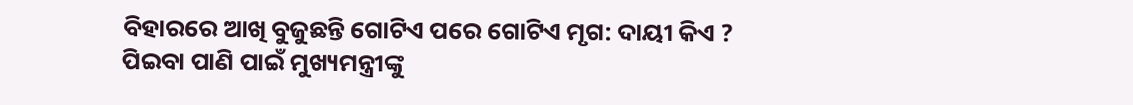ବିହାରରେ ଆଖି ବୁଜୁଛନ୍ତି ଗୋଟିଏ ପରେ ଗୋଟିଏ ମୃଗ: ଦାୟୀ କିଏ ?
ପିଇବା ପାଣି ପାଇଁ ମୁଖ୍ୟମନ୍ତ୍ରୀଙ୍କୁ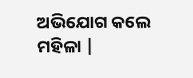ଅଭିଯୋଗ କଲେ ମହିଳା |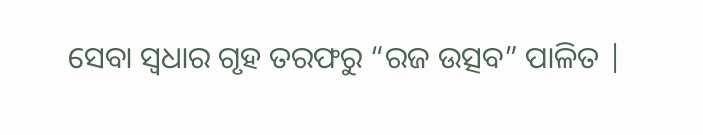ସେବା ସ୍ଵଧାର ଗୃହ ତରଫରୁ “ରଜ ଉତ୍ସବ” ପାଳିତ |